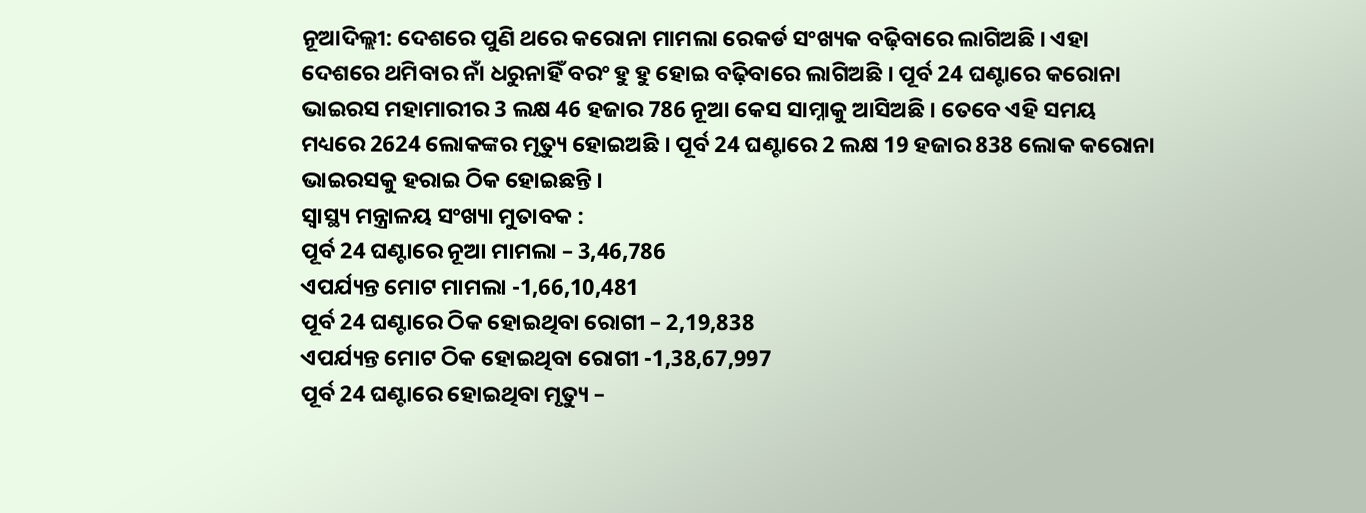ନୂଆଦିଲ୍ଲୀ: ଦେଶରେ ପୁଣି ଥରେ କରୋନା ମାମଲା ରେକର୍ଡ ସଂଖ୍ୟକ ବଢ଼ିବାରେ ଲାଗିଅଛି । ଏହା ଦେଶରେ ଥମିବାର ନାଁ ଧରୁନାହିଁ ବରଂ ହୁ ହୁ ହୋଇ ବଢ଼ିବାରେ ଲାଗିଅଛି । ପୂର୍ବ 24 ଘଣ୍ଟାରେ କରୋନା ଭାଇରସ ମହାମାରୀର 3 ଲକ୍ଷ 46 ହଜାର 786 ନୂଆ କେସ ସାମ୍ନାକୁ ଆସିଅଛି । ତେବେ ଏହି ସମୟ ମଧ୍ୟରେ 2624 ଲୋକଙ୍କର ମୃତ୍ୟୁ ହୋଇଅଛି । ପୂର୍ବ 24 ଘଣ୍ଟାରେ 2 ଲକ୍ଷ 19 ହଜାର 838 ଲୋକ କରୋନା ଭାଇରସକୁ ହରାଇ ଠିକ ହୋଇଛନ୍ତି ।
ସ୍ୱାସ୍ଥ୍ୟ ମନ୍ତ୍ରାଳୟ ସଂଖ୍ୟା ମୁତାବକ :
ପୂର୍ବ 24 ଘଣ୍ଟାରେ ନୂଆ ମାମଲା – 3,46,786
ଏପର୍ଯ୍ୟନ୍ତ ମୋଟ ମାମଲା -1,66,10,481
ପୂର୍ବ 24 ଘଣ୍ଟାରେ ଠିକ ହୋଇଥିବା ରୋଗୀ – 2,19,838
ଏପର୍ଯ୍ୟନ୍ତ ମୋଟ ଠିକ ହୋଇଥିବା ରୋଗୀ -1,38,67,997
ପୂର୍ବ 24 ଘଣ୍ଟାରେ ହୋଇଥିବା ମୃତ୍ୟୁ –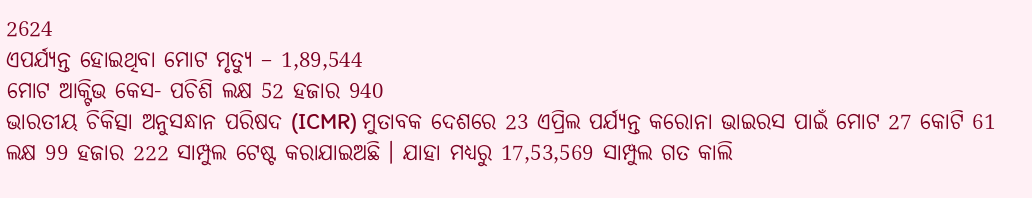2624
ଏପର୍ଯ୍ୟନ୍ତ ହୋଇଥିବା ମୋଟ ମୃତ୍ୟୁ – 1,89,544
ମୋଟ ଆକ୍ଟିଭ କେସ- ପଚିଶି ଲକ୍ଷ 52 ହଜାର 940
ଭାରତୀୟ ଚିକିତ୍ସା ଅନୁସନ୍ଧାନ ପରିଷଦ (ICMR) ମୁତାବକ ଦେଶରେ 23 ଏପ୍ରିଲ ପର୍ଯ୍ୟନ୍ତ କରୋନା ଭାଇରସ ପାଇଁ ମୋଟ 27 କୋଟି 61 ଲକ୍ଷ 99 ହଜାର 222 ସାମ୍ପୁଲ ଟେଷ୍ଟ କରାଯାଇଅଛି । ଯାହା ମଧ୍ୟରୁ 17,53,569 ସାମ୍ପୁଲ ଗତ କାଲି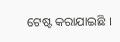ଟେଷ୍ଟ କରାଯାଇଛି ।